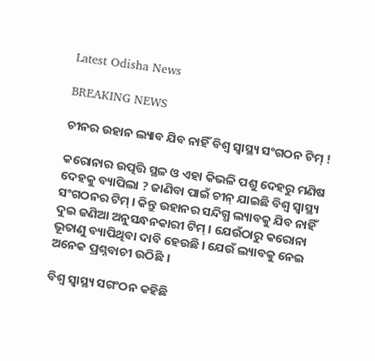Latest Odisha News

BREAKING NEWS

ଚୀନର ଉହାନ ଲ୍ୟାବ ଯିବ ନାହିଁ ବିଶ୍ୱ ସ୍ୱାସ୍ଥ୍ୟ ସଂଗଠନ ଟିମ୍ !

କରୋନାର ଉତ୍ପତ୍ତି ସ୍ଥଳ ଓ ଏହା କିଭଳି ପଶୁ ଦେହରୁ ମଣିଷ ଦେହକୁ ବ୍ୟାପିଲା ? ଜାଣିବା ପାଇଁ ଚୀନ୍ ଯାଇଛି ବିଶ୍ୱ ସ୍ୱାସ୍ଥ୍ୟ ସଂଗଠନର ଟିମ୍ । କିନ୍ତୁ ଉହାନର ସନ୍ଦିଗ୍ଧ ଲ୍ୟାବକୁ ଯିବ ନାହିଁ ଦୁଇ ଜଣିଆ ଅନୁସନ୍ଧନକାରୀ ଟିମ୍ । ଯେଉଁଠାରୁ କରୋନା ଭୂତାଣୁ ବ୍ୟାପିଥିବା ଦାବି ହେଉଛି । ଯେଉଁ ଲ୍ୟାବକୁ ନେଇ ଅନେକ ପ୍ରଶ୍ନବାଚୀ ଉଠିଛି ।

ବିଶ୍ୱ ସ୍ୱାସ୍ଥ୍ୟ ସଗଂଠନ କହିଛି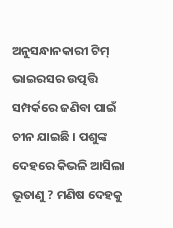ଅନୁସନ୍ଧାନକାରୀ ଟିମ୍ ଭାଇରସର ଉତ୍ପତ୍ତି ସମ୍ପର୍କରେ ଜଣିବା ପାଇଁ ଚୀନ ଯାଇଛି । ପଶୁଙ୍କ ଦେହରେ କିଭଳି ଆସିଲା ଭୂତାଣୁ ? ମଣିଷ ଦେହକୁ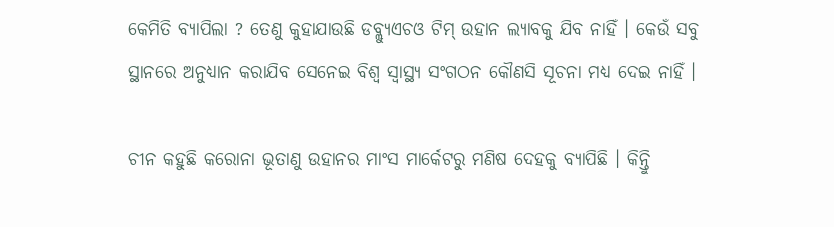କେମିତି ବ୍ୟାପିଲା ? ତେଣୁ କୁହାଯାଉଛି ଡବ୍ଲ୍ୟୁଏଚଓ ଟିମ୍ ଉହାନ ଲ୍ୟାବକୁ ଯିବ ନାହିଁ । କେଉଁ ସବୁ ସ୍ଥାନରେ ଅନୁଧ୍ୟାନ କରାଯିବ ସେନେଇ ବିଶ୍ୱ ସ୍ୱାସ୍ଥ୍ୟ ସଂଗଠନ କୌଣସି ସୂଚନା ମଧ୍ୟ ଦେଇ ନାହିଁ ।

ଚୀନ କହୁଛି କରୋନା ଭୂତାଣୁ ଉହାନର ମାଂସ ମାର୍କେଟରୁ ମଣିଷ ଦେହକୁ ବ୍ୟାପିଛି । କିନ୍ତିୁ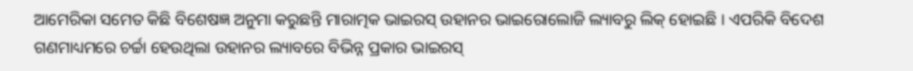ଆମେରିକା ସମେତ କିଛି ବିଶେଷଜ୍ଞ ଅନୁମା କରୁଛନ୍ତି ମାରାତ୍ମକ ଭାଇରସ୍ ଉହାନର ଭାଇରୋଲୋଜି ଲ୍ୟାବରୁ ଲିକ୍ ହୋଇଛି । ଏପରିକି ବିଦେଶ ଗଣମାଧ୍ୟମରେ ଚର୍ଚ୍ଚା ହେଉଥିଲା ଉହାନର ଲ୍ୟାବରେ ବିଭିନ୍ନ ପ୍ରକାର ଭାଇରସ୍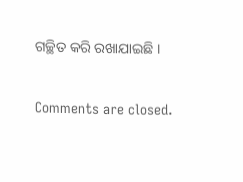ଗଚ୍ଛିତ କରି ରଖାଯାଇଛି ।

Comments are closed.